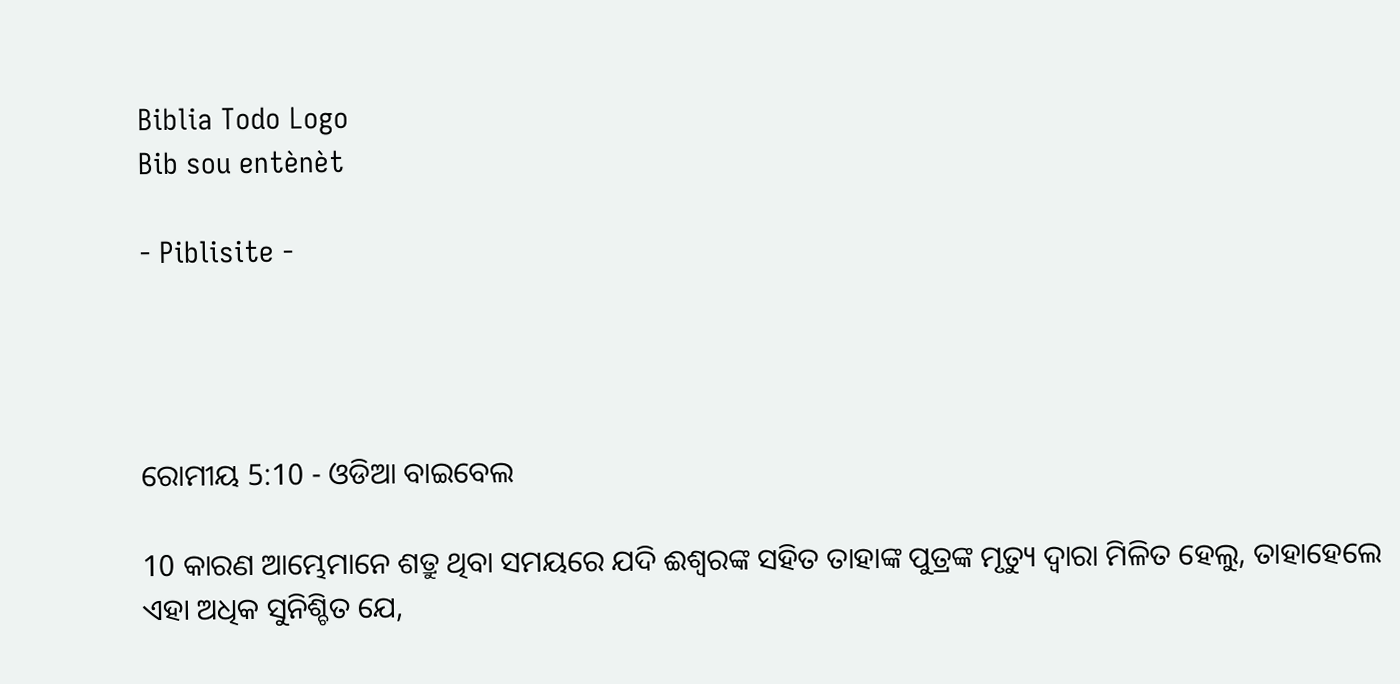Biblia Todo Logo
Bib sou entènèt

- Piblisite -




ରୋମୀୟ 5:10 - ଓଡିଆ ବାଇବେଲ

10 କାରଣ ଆମ୍ଭେମାନେ ଶତ୍ରୁ ଥିବା ସମୟରେ ଯଦି ଈଶ୍ୱରଙ୍କ ସହିତ ତାହାଙ୍କ ପୁତ୍ରଙ୍କ ମୃତ୍ୟୁ ଦ୍ୱାରା ମିଳିତ ହେଲୁ, ତାହାହେଲେ ଏହା ଅଧିକ ସୁନିଶ୍ଚିତ ଯେ,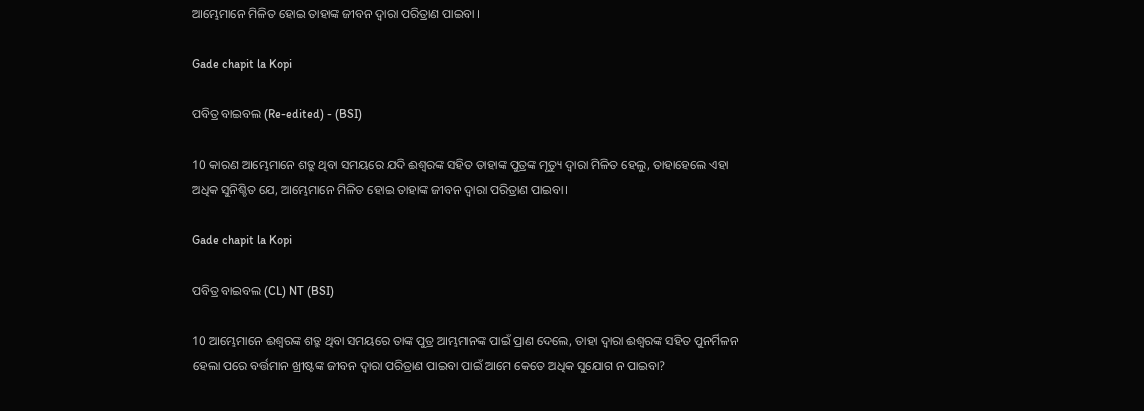ଆମ୍ଭେମାନେ ମିଳିତ ହୋଇ ତାହାଙ୍କ ଜୀବନ ଦ୍ୱାରା ପରିତ୍ରାଣ ପାଇବା ।

Gade chapit la Kopi

ପବିତ୍ର ବାଇବଲ (Re-edited) - (BSI)

10 କାରଣ ଆମ୍ଭେମାନେ ଶତ୍ରୁ ଥିବା ସମୟରେ ଯଦି ଈଶ୍ଵରଙ୍କ ସହିତ ତାହାଙ୍କ ପୁତ୍ରଙ୍କ ମୃତ୍ୟୁ ଦ୍ଵାରା ମିଳିତ ହେଲୁ, ତାହାହେଲେ ଏହା ଅଧିକ ସୁନିଶ୍ଚିତ ଯେ, ଆମ୍ଭେମାନେ ମିଳିତ ହୋଇ ତାହାଙ୍କ ଜୀବନ ଦ୍ଵାରା ପରିତ୍ରାଣ ପାଇବା।

Gade chapit la Kopi

ପବିତ୍ର ବାଇବଲ (CL) NT (BSI)

10 ଆମ୍ଭେମାନେ ଈଶ୍ୱରଙ୍କ ଶତ୍ରୁ ଥିବା ସମୟରେ ତାଙ୍କ ପୁତ୍ର ଆମ୍ଭମାନଙ୍କ ପାଇଁ ପ୍ରାଣ ଦେଲେ, ତାହା ଦ୍ୱାରା ଈଶ୍ୱରଙ୍କ ସହିତ ପୁନର୍ମିଳନ ହେଲା ପରେ ବର୍ତ୍ତମାନ ଖ୍ରୀଷ୍ଟଙ୍କ ଜୀବନ ଦ୍ୱାରା ପରିତ୍ରାଣ ପାଇବା ପାଇଁ ଆମେ କେତେ ଅଧିକ ସୁଯୋଗ ନ ପାଇବା?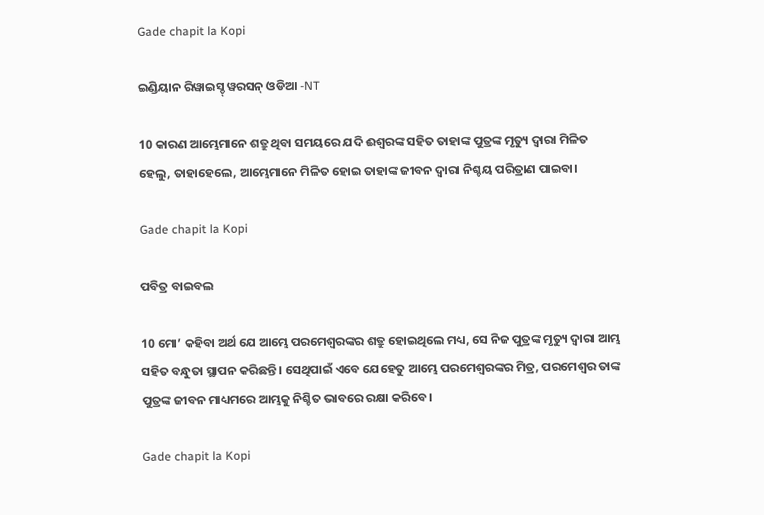Gade chapit la Kopi

ଇଣ୍ଡିୟାନ ରିୱାଇସ୍ଡ୍ ୱରସନ୍ ଓଡିଆ -NT

10 କାରଣ ଆମ୍ଭେମାନେ ଶତ୍ରୁ ଥିବା ସମୟରେ ଯଦି ଈଶ୍ବରଙ୍କ ସହିତ ତାହାଙ୍କ ପୁତ୍ରଙ୍କ ମୃତ୍ୟୁ ଦ୍ୱାରା ମିଳିତ ହେଲୁ, ତାହାହେଲେ, ଆମ୍ଭେମାନେ ମିଳିତ ହୋଇ ତାହାଙ୍କ ଜୀବନ ଦ୍ୱାରା ନିଶ୍ଚୟ ପରିତ୍ରାଣ ପାଇବା।

Gade chapit la Kopi

ପବିତ୍ର ବାଇବଲ

10 ମୋ’ କହିବା ଅର୍ଥ ଯେ ଆମ୍ଭେ ପରମେଶ୍ୱରଙ୍କର ଶତ୍ରୁ ହୋଇଥିଲେ ମଧ୍ୟ, ସେ ନିଜ ପୁତ୍ରଙ୍କ ମୃତ୍ୟୁ ଦ୍ୱାରା ଆମ୍ଭ ସହିତ ବନ୍ଧୁତା ସ୍ଥାପନ କରିଛନ୍ତି। ସେଥିପାଇଁ ଏବେ ଯେହେତୁ ଆମ୍ଭେ ପରମେଶ୍ୱରଙ୍କର ମିତ୍ର, ପରମେଶ୍ୱର ତାଙ୍କ ପୁତ୍ରଙ୍କ ଜୀବନ ମାଧ୍ୟମରେ ଆମ୍ଭକୁ ନିଶ୍ଚିତ ଭାବରେ ରକ୍ଷା କରିବେ।

Gade chapit la Kopi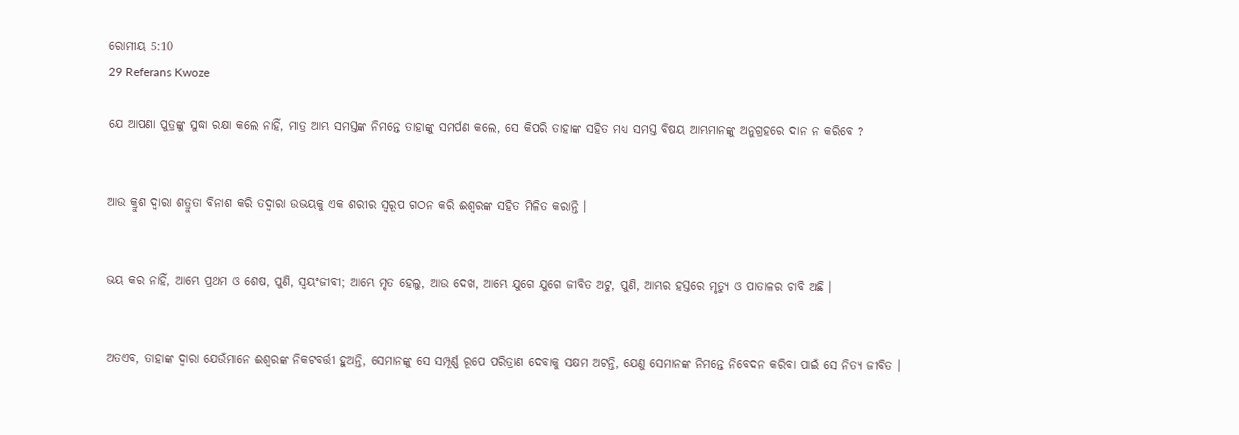ରୋମୀୟ 5:10
29 Referans Kwoze

ଯେ ଆପଣା ପୁତ୍ରଙ୍କୁ ସୁଦ୍ଧା ରକ୍ଷା କଲେ ନାହିଁ, ମାତ୍ର ଆମ୍ଭ ସମସ୍ତଙ୍କ ନିମନ୍ତେ ତାହାଙ୍କୁ ସମର୍ପଣ କଲେ, ସେ କିପରି ତାହାଙ୍କ ସହିତ ମଧ୍ୟ ସମସ୍ତ ବିଷୟ ଆମ୍ଭମାନଙ୍କୁ ଅନୁଗ୍ରହରେ ଦାନ ନ କରିବେ ?


ଆଉ କ୍ରୁଶ ଦ୍ୱାରା ଶତ୍ରୁତା ବିନାଶ କରି ତଦ୍ୱାରା ଉଭୟକୁ ଏକ ଶରୀର ସ୍ୱରୂପ ଗଠନ କରି ଈଶ୍ୱରଙ୍କ ସହିତ ମିଳିତ କରାନ୍ତି ।


ଭୟ କର ନାହିଁ, ଆମ୍ଭେ ପ୍ରଥମ ଓ ଶେଷ, ପୁଣି, ସ୍ୱୟଂଜୀବୀ; ଆମ୍ଭେ ମୃତ ହେଲୁ, ଆଉ ଦେଖ, ଆମ୍ଭେ ଯୁଗେ ଯୁଗେ ଜୀବିତ ଅଟୁ, ପୁଣି, ଆମ୍ଭର ହସ୍ତରେ ମୃତ୍ୟୁ ଓ ପାତାଳର ଚାବି ଅଛି ।


ଅତଏବ, ତାହାଙ୍କ ଦ୍ୱାରା ଯେଉଁମାନେ ଈଶ୍ୱରଙ୍କ ନିକଟବର୍ତ୍ତୀ ହୁଅନ୍ତି, ସେମାନଙ୍କୁ ସେ ସମ୍ପୂର୍ଣ୍ଣ ରୂପେ ପରିତ୍ରାଣ ଦେବାକୁ ସକ୍ଷମ ଅଟନ୍ତି, ଯେଣୁ ସେମାନଙ୍କ ନିମନ୍ତେ ନିବେଦନ କରିବା ପାଇଁ ସେ ନିତ୍ୟ ଜୀବିତ ।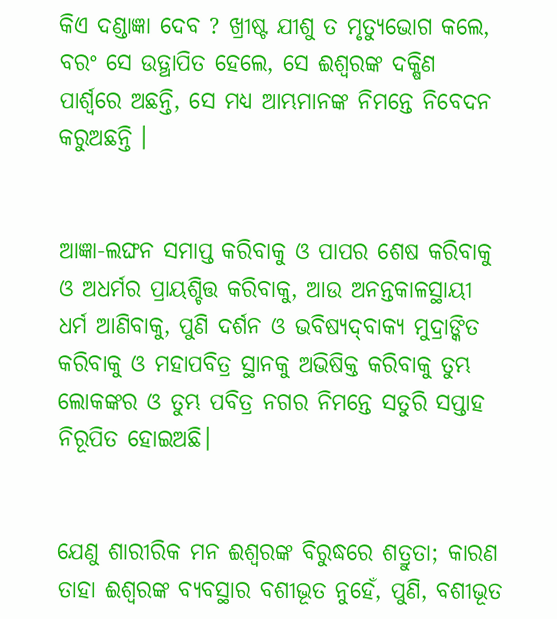କିଏ ଦଣ୍ଡାଜ୍ଞା ଦେବ ? ଖ୍ରୀଷ୍ଟ ଯୀଶୁ ତ ମୃତ୍ୟୁଭୋଗ କଲେ, ବରଂ ସେ ଉତ୍ଥାପିତ ହେଲେ, ସେ ଈଶ୍ୱରଙ୍କ ଦକ୍ଷିଣ ପାର୍ଶ୍ୱରେ ଅଛନ୍ତି, ସେ ମଧ୍ୟ ଆମ୍ଭମାନଙ୍କ ନିମନ୍ତେ ନିବେଦନ କରୁଅଛନ୍ତି ।


ଆଜ୍ଞା-ଲଙ୍ଘନ ସମାପ୍ତ କରିବାକୁ ଓ ପାପର ଶେଷ କରିବାକୁ ଓ ଅଧର୍ମର ପ୍ରାୟଶ୍ଚିତ୍ତ କରିବାକୁ, ଆଉ ଅନନ୍ତକାଳସ୍ଥାୟୀ ଧର୍ମ ଆଣିବାକୁ, ପୁଣି ଦର୍ଶନ ଓ ଭବିଷ୍ୟଦ୍‍ବାକ୍ୟ ମୁଦ୍ରାଙ୍କିତ କରିବାକୁ ଓ ମହାପବିତ୍ର ସ୍ଥାନକୁ ଅଭିଷିକ୍ତ କରିବାକୁ ତୁମ୍ଭ ଲୋକଙ୍କର ଓ ତୁମ୍ଭ ପବିତ୍ର ନଗର ନିମନ୍ତେ ସତୁରି ସପ୍ତାହ ନିରୂପିତ ହୋଇଅଛି।


ଯେଣୁ ଶାରୀରିକ ମନ ଈଶ୍ୱରଙ୍କ ବିରୁଦ୍ଧରେ ଶତ୍ରୁତା; କାରଣ ତାହା ଈଶ୍ୱରଙ୍କ ବ୍ୟବସ୍ଥାର ବଶୀଭୂତ ନୁହେଁ, ପୁଣି, ବଶୀଭୂତ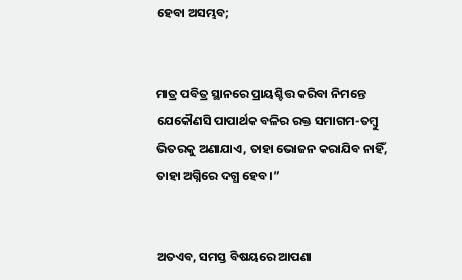ହେବା ଅସମ୍ଭବ;


ମାତ୍ର ପବିତ୍ର ସ୍ଥାନରେ ପ୍ରାୟଶ୍ଚିତ୍ତ କରିବା ନିମନ୍ତେ ଯେକୌଣସି ପାପାର୍ଥକ ବଳିର ରକ୍ତ ସମାଗମ-ତମ୍ବୁ ଭିତରକୁ ଅଣାଯାଏ, ତାହା ଭୋଜନ କରାଯିବ ନାହିଁ, ତାହା ଅଗ୍ନିରେ ଦଗ୍ଧ ହେବ।”


ଅତଏବ, ସମସ୍ତ ବିଷୟରେ ଆପଣା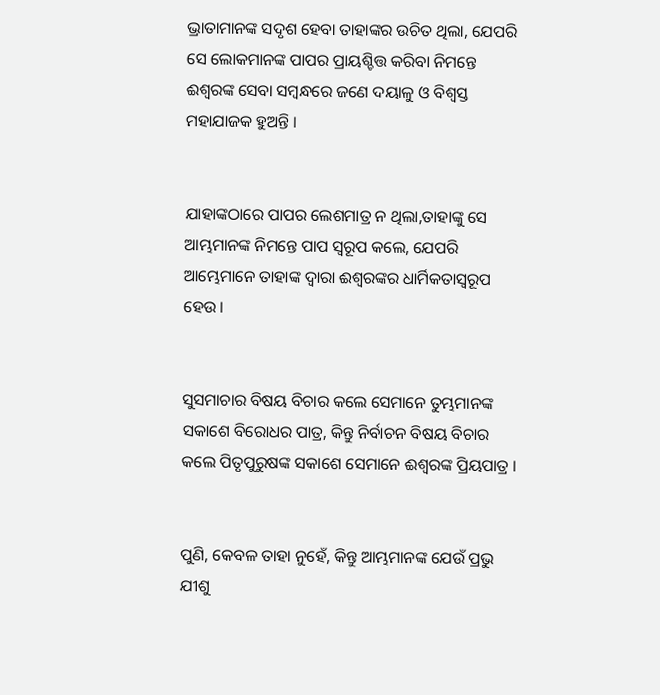ଭ୍ରାତାମାନଙ୍କ ସଦୃଶ ହେବା ତାହାଙ୍କର ଉଚିତ ଥିଲା, ଯେପରି ସେ ଲୋକମାନଙ୍କ ପାପର ପ୍ରାୟଶ୍ଚିତ୍ତ କରିବା ନିମନ୍ତେ ଈଶ୍ୱରଙ୍କ ସେବା ସମ୍ବନ୍ଧରେ ଜଣେ ଦୟାଳୁ ଓ ବିଶ୍ୱସ୍ତ ମହାଯାଜକ ହୁଅନ୍ତି ।


ଯାହାଙ୍କଠାରେ ପାପର ଲେଶମାତ୍ର ନ ଥିଲା,ତାହାଙ୍କୁ ସେ ଆମ୍ଭମାନଙ୍କ ନିମନ୍ତେ ପାପ ସ୍ୱରୂପ କଲେ, ଯେପରି ଆମ୍ଭେମାନେ ତାହାଙ୍କ ଦ୍ୱାରା ଈଶ୍ୱରଙ୍କର ଧାର୍ମିକତାସ୍ୱରୂପ ହେଉ ।


ସୁସମାଚାର ବିଷୟ ବିଚାର କଲେ ସେମାନେ ତୁମ୍ଭମାନଙ୍କ ସକାଶେ ବିରୋଧର ପାତ୍ର, କିନ୍ତୁ ନିର୍ବାଚନ ବିଷୟ ବିଚାର କଲେ ପିତୃପୁରୁଷଙ୍କ ସକାଶେ ସେମାନେ ଈଶ୍ୱରଙ୍କ ପ୍ରିୟପାତ୍ର ।


ପୁଣି, କେବଳ ତାହା ନୁହେଁ, କିନ୍ତୁ ଆମ୍ଭମାନଙ୍କ ଯେଉଁ ପ୍ରଭୁ ଯୀଶୁ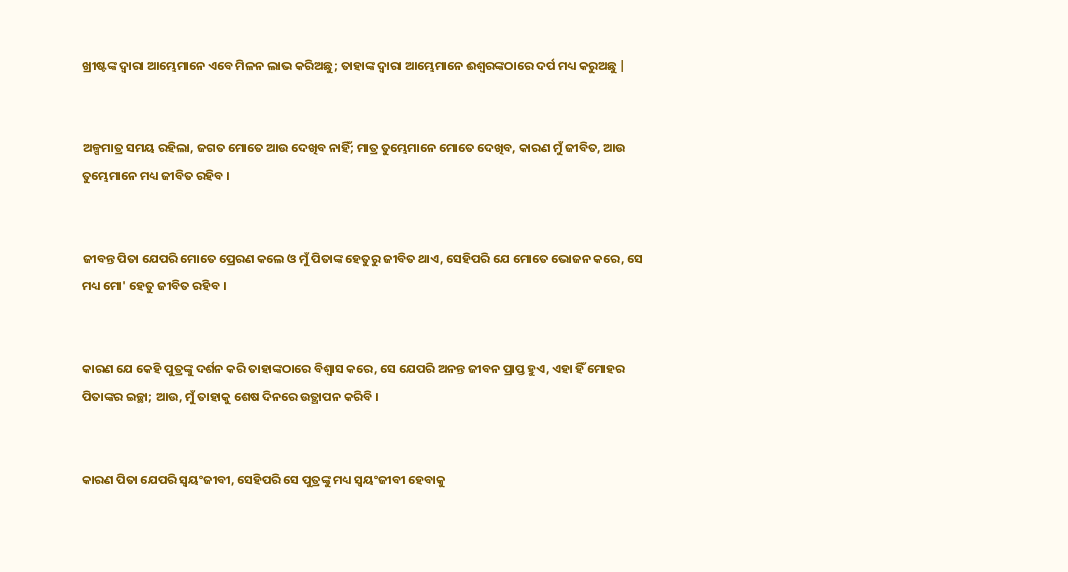ଖ୍ରୀଷ୍ଟଙ୍କ ଦ୍ୱାରା ଆମ୍ଭେମାନେ ଏବେ ମିଳନ ଲାଭ କରିଅଛୁ; ତାହାଙ୍କ ଦ୍ୱାରା ଆମ୍ଭେମାନେ ଈଶ୍ୱରଙ୍କଠାରେ ଦର୍ପ ମଧ୍ୟ କରୁଅଛୁ |


ଅଳ୍ପମାତ୍ର ସମୟ ରହିଲା, ଜଗତ ମୋତେ ଆଉ ଦେଖିବ ନାହିଁ; ମାତ୍ର ତୁମ୍ଭେମାନେ ମୋତେ ଦେଖିବ, କାରଣ ମୁଁ ଜୀବିତ, ଆଉ ତୁମ୍ଭେମାନେ ମଧ୍ୟ ଜୀବିତ ରହିବ ।


ଜୀବନ୍ତ ପିତା ଯେପରି ମୋତେ ପ୍ରେରଣ କଲେ ଓ ମୁଁ ପିତାଙ୍କ ହେତୁରୁ ଜୀବିତ ଥାଏ, ସେହିପରି ଯେ ମୋତେ ଭୋଜନ କରେ, ସେ ମଧ୍ୟ ମୋ' ହେତୁ ଜୀବିତ ରହିବ ।


କାରଣ ଯେ କେହି ପୁତ୍ରଙ୍କୁ ଦର୍ଶନ କରି ତାହାଙ୍କଠାରେ ବିଶ୍ୱାସ କରେ, ସେ ଯେପରି ଅନନ୍ତ ଜୀବନ ପ୍ରାପ୍ତ ହୁଏ, ଏହା ହିଁ ମୋହର ପିତାଙ୍କର ଇଚ୍ଛା; ଆଉ, ମୁଁ ତାହାକୁ ଶେଷ ଦିନରେ ଉତ୍ଥାପନ କରିବି ।


କାରଣ ପିତା ଯେପରି ସ୍ୱୟଂଜୀବୀ, ସେହିପରି ସେ ପୁତ୍ରଙ୍କୁ ମଧ୍ୟ ସ୍ୱୟଂଜୀବୀ ହେବାକୁ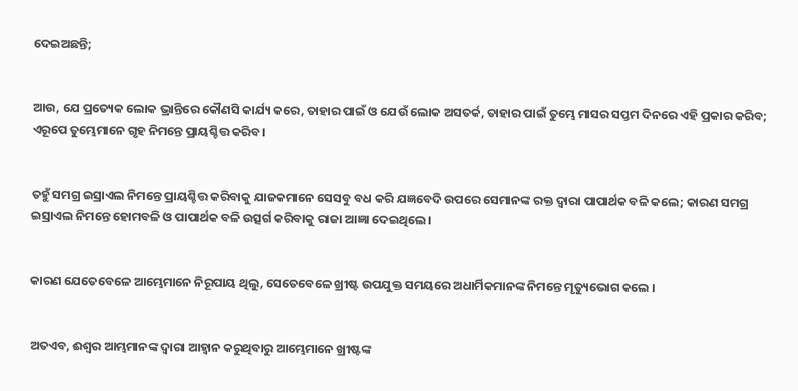ଦେଇଅଛନ୍ତି;


ଆଉ, ଯେ ପ୍ରତ୍ୟେକ ଲୋକ ଭ୍ରାନ୍ତିରେ କୌଣସି କାର୍ଯ୍ୟ କରେ, ତାହାର ପାଇଁ ଓ ଯେଉଁ ଲୋକ ଅସତର୍କ, ତାହାର ପାଇଁ ତୁମ୍ଭେ ମାସର ସପ୍ତମ ଦିନରେ ଏହି ପ୍ରକାର କରିବ; ଏରୂପେ ତୁମ୍ଭେମାନେ ଗୃହ ନିମନ୍ତେ ପ୍ରାୟଶ୍ଚିତ୍ତ କରିବ।


ତହୁଁ ସମଗ୍ର ଇସ୍ରାଏଲ ନିମନ୍ତେ ପ୍ରାୟଶ୍ଚିତ୍ତ କରିବାକୁ ଯାଜକମାନେ ସେସବୁ ବଧ କରି ଯଜ୍ଞବେଦି ଉପରେ ସେମାନଙ୍କ ରକ୍ତ ଦ୍ୱାରା ପାପାର୍ଥକ ବଳି କଲେ; କାରଣ ସମଗ୍ର ଇସ୍ରାଏଲ ନିମନ୍ତେ ହୋମବଳି ଓ ପାପାର୍ଥକ ବଳି ଉତ୍ସର୍ଗ କରିବାକୁ ରାଜା ଆଜ୍ଞା ଦେଇଥିଲେ।


କାରଣ ଯେତେବେଳେ ଆମ୍ଭେମାନେ ନିରୂପାୟ ଥିଲୁ, ସେତେବେଳେ ଖ୍ରୀଷ୍ଟ ଉପଯୁକ୍ତ ସମୟରେ ଅଧାର୍ମିକମାନଙ୍କ ନିମନ୍ତେ ମୃତ୍ୟୁଭୋଗ କଲେ ।


ଅତଏବ, ଈଶ୍ୱର ଆମ୍ଭମାନଙ୍କ ଦ୍ୱାରା ଆହ୍ୱାନ କରୁଥିବାରୁ ଆମ୍ଭେମାନେ ଖ୍ରୀଷ୍ଟଙ୍କ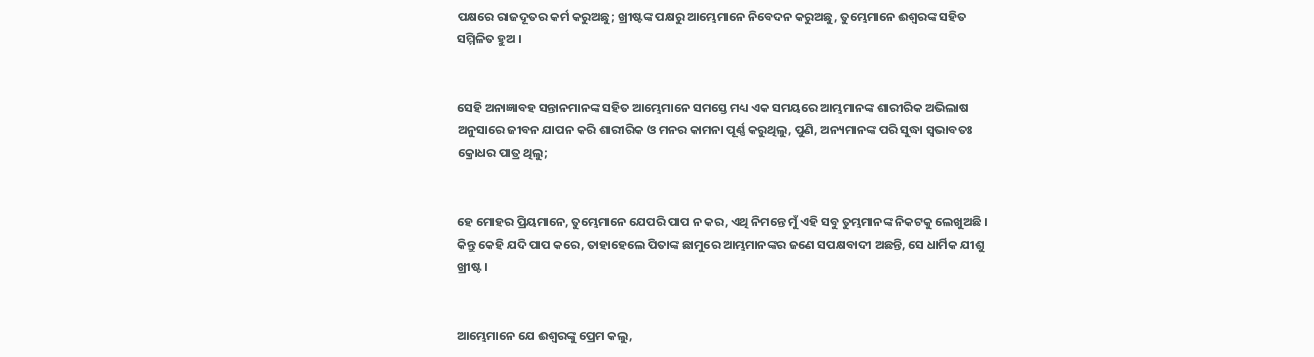ପକ୍ଷରେ ରାଜଦୂତର କର୍ମ କରୁଅଛୁ; ଖ୍ରୀଷ୍ଟଙ୍କ ପକ୍ଷରୁ ଆମ୍ଭେମାନେ ନିବେଦନ କରୁଅଛୁ, ତୁମ୍ଭେମାନେ ଈଶ୍ୱରଙ୍କ ସହିତ ସମ୍ମିଳିତ ହୁଅ ।


ସେହି ଅନାଜ୍ଞାବହ ସନ୍ତାନମାନଙ୍କ ସହିତ ଆମ୍ଭେମାନେ ସମସ୍ତେ ମଧ୍ୟ ଏକ ସମୟରେ ଆମ୍ଭମାନଙ୍କ ଶାରୀରିକ ଅଭିଲାଷ ଅନୁସାରେ ଜୀବନ ଯାପନ କରି ଶାରୀରିକ ଓ ମନର କାମନା ପୂର୍ଣ୍ଣ କରୁଥିଲୁ, ପୁଣି, ଅନ୍ୟମାନଙ୍କ ପରି ସୁଦ୍ଧା ସ୍ୱଭାବତଃ କ୍ରୋଧର ପାତ୍ର ଥିଲୁ;


ହେ ମୋହର ପ୍ରିୟମାନେ, ତୁମ୍ଭେମାନେ ଯେପରି ପାପ ନ କର, ଏଥି ନିମନ୍ତେ ମୁଁ ଏହି ସବୁ ତୁମ୍ଭମାନଙ୍କ ନିକଟକୁ ଲେଖୁଅଛି । କିନ୍ତୁ କେହି ଯଦି ପାପ କରେ, ତାହାହେଲେ ପିତାଙ୍କ ଛାମୁରେ ଆମ୍ଭମାନଙ୍କର ଜଣେ ସପକ୍ଷବାଦୀ ଅଛନ୍ତି, ସେ ଧାର୍ମିକ ଯୀଶୁ ଖ୍ରୀଷ୍ଟ ।


ଆମ୍ଭେମାନେ ଯେ ଈଶ୍ୱରଙ୍କୁ ପ୍ରେମ କଲୁ,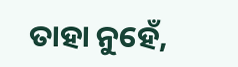ତାହା ନୁହେଁ,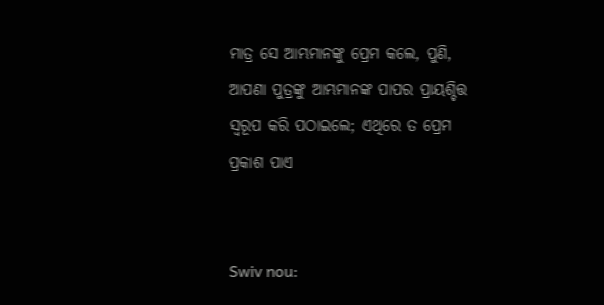ମାତ୍ର ସେ ଆମ୍ଭମାନଙ୍କୁ ପ୍ରେମ କଲେ, ପୁଣି, ଆପଣା ପୁତ୍ରଙ୍କୁ ଆମ୍ଭମାନଙ୍କ ପାପର ପ୍ରାୟଶ୍ଚିତ୍ତ ସ୍ୱରୂପ କରି ପଠାଇଲେ; ଏଥିରେ ତ ପ୍ରେମ ପ୍ରକାଶ ପାଏ


Swiv nou: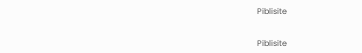Piblisite


Piblisite